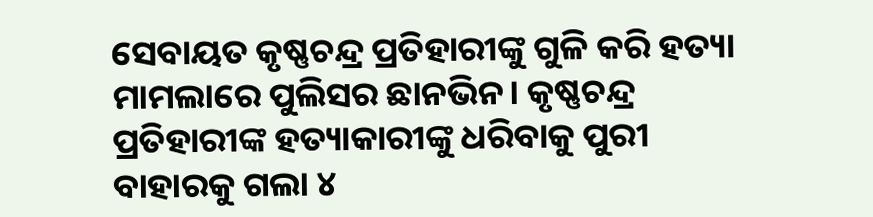ସେବାୟତ କୃଷ୍ଣଚନ୍ଦ୍ର ପ୍ରତିହାରୀଙ୍କୁ ଗୁଳି କରି ହତ୍ୟା ମାମଲାରେ ପୁଲିସର ଛାନଭିନ। କୃଷ୍ଣଚନ୍ଦ୍ର ପ୍ରତିହାରୀଙ୍କ ହତ୍ୟାକାରୀଙ୍କୁ ଧରିବାକୁ ପୁରୀ ବାହାରକୁ ଗଲା ୪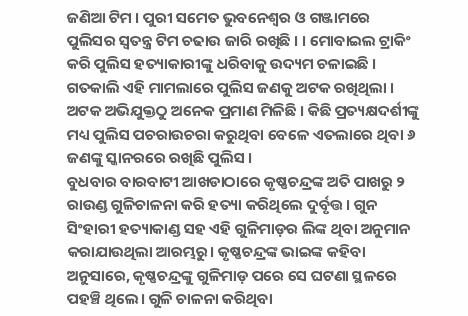ଜଣିଆ ଟିମ । ପୁରୀ ସମେତ ଭୁବନେଶ୍ୱର ଓ ଗଞ୍ଜାମରେ ପୁଲିସର ସ୍ୱତନ୍ତ୍ର ଟିମ ଚଢାଉ ଜାରି ରଖିଛି । । ମୋବାଇଲ ଟ୍ରାକିଂ କରି ପୁଲିସ ହତ୍ୟାକାରୀଙ୍କୁ ଧରିବାକୁ ଉଦ୍ୟମ ଚଳାଇଛି । ଗତକାଲି ଏହି ମାମଲାରେ ପୁଲିସ ଜଣକୁ ଅଟକ ରଖିଥିଲା । ଅଟକ ଅଭିଯୁକ୍ତଠୁ ଅନେକ ପ୍ରମାଣ ମିଳିଛି । କିଛି ପ୍ରତ୍ୟକ୍ଷଦର୍ଶୀଙ୍କୁ ମଧ୍ୟ ପୁଲିସ ପଚରାଉଚରା କରୁଥିବା ବେଳେ ଏତଲାରେ ଥିବା ୬ ଜଣଙ୍କୁ ସ୍କାନରରେ ରଖିଛି ପୁଲିସ ।
ବୁଧବାର ବାରବାଟୀ ଆଖଡାଠାରେ କୃଷ୍ଣଚନ୍ଦ୍ରଙ୍କ ଅତି ପାଖରୁ ୨ ରାଉଣ୍ଡ ଗୁଳିଚାଳନା କରି ହତ୍ୟା କରିଥିଲେ ଦୁର୍ବୃତ୍ତ। ଗୁନ ସିଂହାରୀ ହତ୍ୟାକାଣ୍ଡ ସହ ଏହି ଗୁଳିମାଡ଼ର ଲିଙ୍କ ଥିବା ଅନୁମାନ କରାଯାଉଥିଲା ଆରମ୍ଭରୁ। କୃଷ୍ଣଚନ୍ଦ୍ରଙ୍କ ଭାଇଙ୍କ କହିବା ଅନୁସାରେ, କୃଷ୍ଣଚନ୍ଦ୍ରଙ୍କୁ ଗୁଳିମାଡ଼ ପରେ ସେ ଘଟଣା ସ୍ଥଳରେ ପହଞ୍ଚି ଥିଲେ। ଗୁଳି ଚାଳନା କରିଥିବା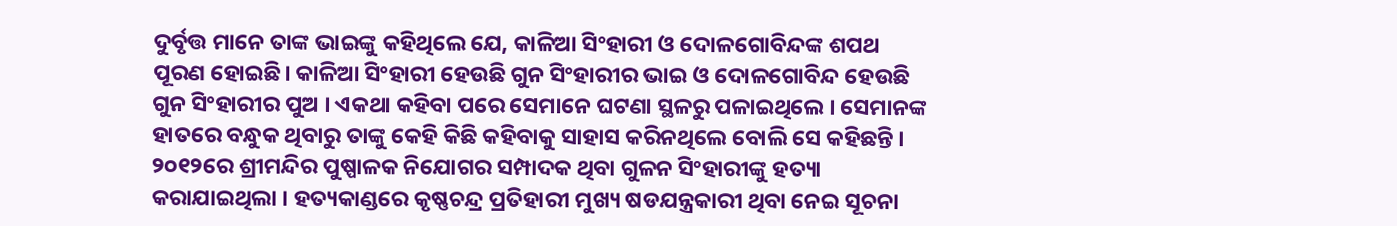ଦୁର୍ବୃତ୍ତ ମାନେ ତାଙ୍କ ଭାଇଙ୍କୁ କହିଥିଲେ ଯେ, କାଳିଆ ସିଂହାରୀ ଓ ଦୋଳଗୋବିନ୍ଦଙ୍କ ଶପଥ ପୂରଣ ହୋଇଛି। କାଳିଆ ସିଂହାରୀ ହେଉଛି ଗୁନ ସିଂହାରୀର ଭାଇ ଓ ଦୋଳଗୋବିନ୍ଦ ହେଉଛି ଗୁନ ସିଂହାରୀର ପୁଅ । ଏକଥା କହିବା ପରେ ସେମାନେ ଘଟଣା ସ୍ଥଳରୁ ପଳାଇଥିଲେ । ସେମାନଙ୍କ ହାତରେ ବନ୍ଧୁକ ଥିବାରୁ ତାଙ୍କୁ କେହି କିଛି କହିବାକୁ ସାହାସ କରିନଥିଲେ ବୋଲି ସେ କହିଛନ୍ତି ।
୨୦୧୨ରେ ଶ୍ରୀମନ୍ଦିର ପୁଷ୍ପାଳକ ନିଯୋଗର ସମ୍ପାଦକ ଥିବା ଗୁଳନ ସିଂହାରୀଙ୍କୁ ହତ୍ୟା କରାଯାଇଥିଲା । ହତ୍ୟକାଣ୍ଡରେ କୃଷ୍ଣଚନ୍ଦ୍ର ପ୍ରତିହାରୀ ମୁଖ୍ୟ ଷଡଯନ୍ତ୍ରକାରୀ ଥିବା ନେଇ ସୂଚନା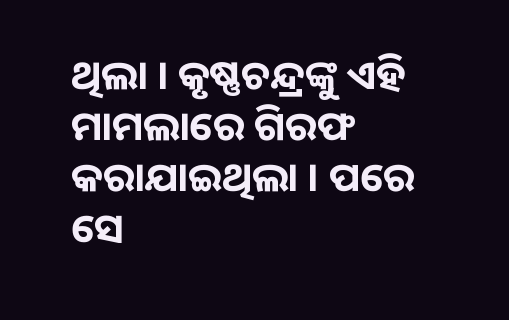ଥିଲା । କୃଷ୍ଣଚନ୍ଦ୍ରଙ୍କୁ ଏହି ମାମଲାରେ ଗିରଫ କରାଯାଇଥିଲା । ପରେ ସେ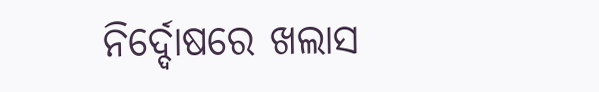ନିର୍ଦ୍ଦୋଷରେ ଖଲାସ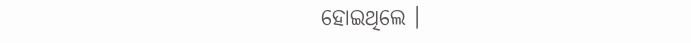ହୋଇଥିଲେ ।